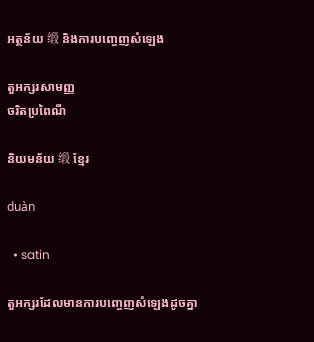អត្ថន័យ 缎 និងការបញ្ចេញសំឡេង

តួអក្សរសាមញ្ញ
ចរិតប្រពៃណី

និយមន័យ 缎 ខ្មែរ

duàn

  • satin

តួអក្សរដែលមានការបញ្ចេញសំឡេងដូចគ្នា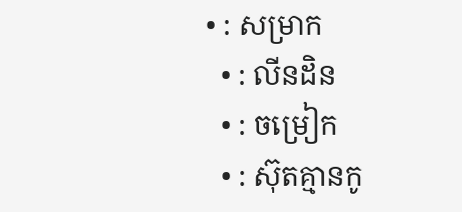• : សម្រាក
  • : លីនដិន
  • : ចម្រៀក
  • : ស៊ុតគ្មានកូ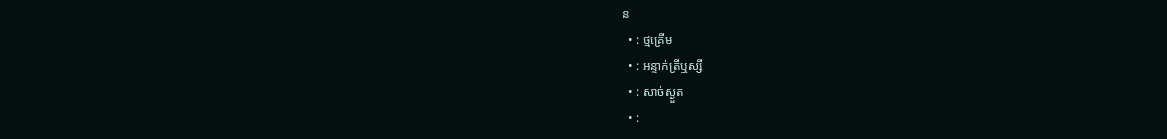ន
  • : ថ្មគ្រើម
  • : អន្ទាក់ត្រីឬស្សី
  • : សាច់ស្ងួត
  • :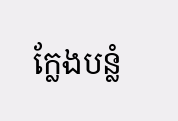ក្លែងបន្លំ